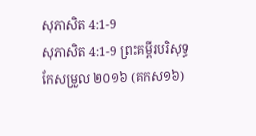សុភាសិត 4:1-9
សុភាសិត 4:1-9 ព្រះគម្ពីរបរិសុទ្ធកែសម្រួល ២០១៦ (គកស១៦)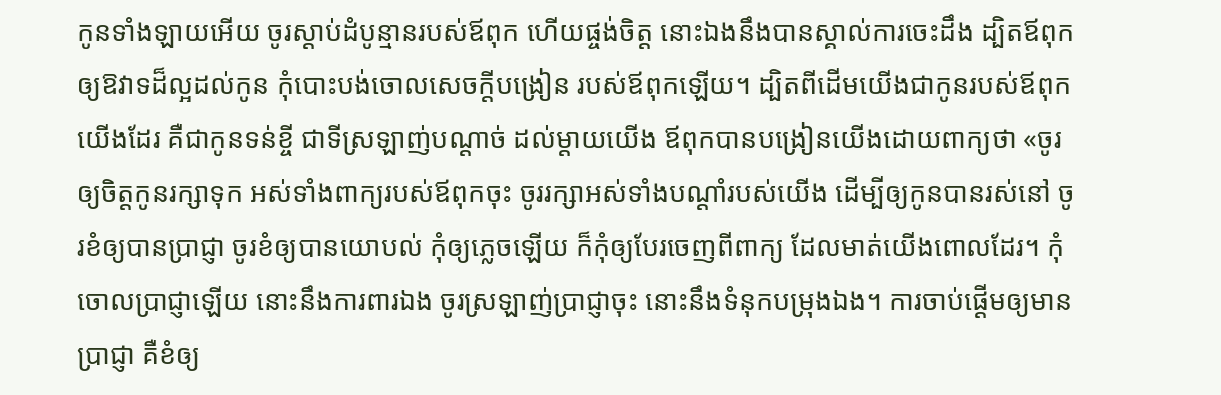កូនទាំងឡាយអើយ ចូរស្តាប់ដំបូន្មានរបស់ឪពុក ហើយផ្ចង់ចិត្ត នោះឯងនឹងបានស្គាល់ការចេះដឹង ដ្បិតឪពុកឲ្យឱវាទដ៏ល្អដល់កូន កុំបោះបង់ចោលសេចក្ដីបង្រៀន របស់ឪពុកឡើយ។ ដ្បិតពីដើមយើងជាកូនរបស់ឪពុកយើងដែរ គឺជាកូនទន់ខ្ចី ជាទីស្រឡាញ់បណ្ដាច់ ដល់ម្តាយយើង ឪពុកបានបង្រៀនយើងដោយពាក្យថា «ចូរឲ្យចិត្តកូនរក្សាទុក អស់ទាំងពាក្យរបស់ឪពុកចុះ ចូររក្សាអស់ទាំងបណ្ដាំរបស់យើង ដើម្បីឲ្យកូនបានរស់នៅ ចូរខំឲ្យបានប្រាជ្ញា ចូរខំឲ្យបានយោបល់ កុំឲ្យភ្លេចឡើយ ក៏កុំឲ្យបែរចេញពីពាក្យ ដែលមាត់យើងពោលដែរ។ កុំចោលប្រាជ្ញាឡើយ នោះនឹងការពារឯង ចូរស្រឡាញ់ប្រាជ្ញាចុះ នោះនឹងទំនុកបម្រុងឯង។ ការចាប់ផ្ដើមឲ្យមានប្រាជ្ញា គឺខំឲ្យ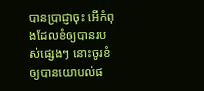បានប្រាជ្ញាចុះ អើកំពុងដែលខំឲ្យបានរបស់ផ្សេងៗ នោះចូរខំឲ្យបានយោបល់ផ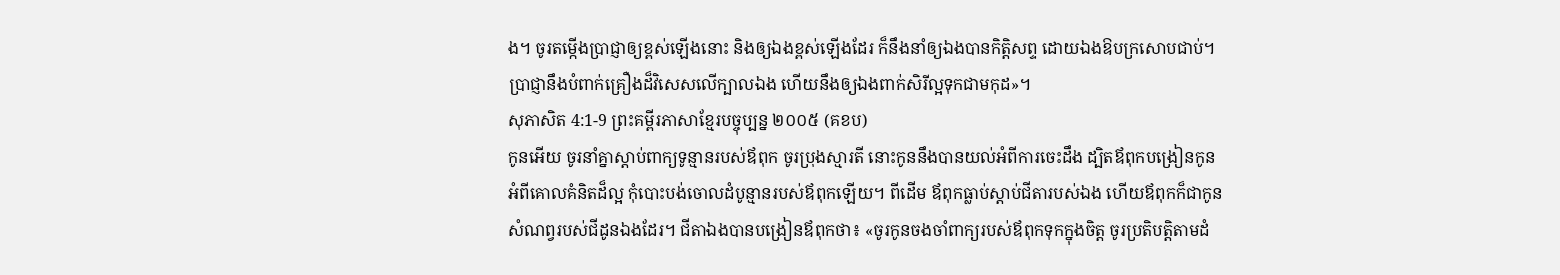ង។ ចូរតម្កើងប្រាជ្ញាឲ្យខ្ពស់ឡើងនោះ និងឲ្យឯងខ្ពស់ឡើងដែរ ក៏នឹងនាំឲ្យឯងបានកិត្តិសព្ទ ដោយឯងឱបក្រសោបជាប់។ ប្រាជ្ញានឹងបំពាក់គ្រឿងដ៏វិសេសលើក្បាលឯង ហើយនឹងឲ្យឯងពាក់សិរីល្អទុកជាមកុដ»។
សុភាសិត 4:1-9 ព្រះគម្ពីរភាសាខ្មែរបច្ចុប្បន្ន ២០០៥ (គខប)
កូនអើយ ចូរនាំគ្នាស្ដាប់ពាក្យទូន្មានរបស់ឪពុក ចូរប្រុងស្មារតី នោះកូននឹងបានយល់អំពីការចេះដឹង ដ្បិតឪពុកបង្រៀនកូនអំពីគោលគំនិតដ៏ល្អ កុំបោះបង់ចោលដំបូន្មានរបស់ឪពុកឡើយ។ ពីដើម ឪពុកធ្លាប់ស្ដាប់ជីតារបស់ឯង ហើយឪពុកក៏ជាកូនសំណព្វរបស់ជីដូនឯងដែរ។ ជីតាឯងបានបង្រៀនឪពុកថា៖ «ចូរកូនចងចាំពាក្យរបស់ឪពុកទុកក្នុងចិត្ត ចូរប្រតិបត្តិតាមដំ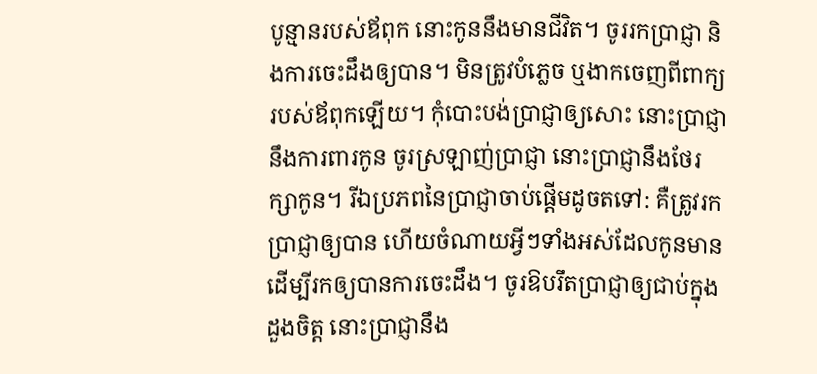បូន្មានរបស់ឪពុក នោះកូននឹងមានជីវិត។ ចូររកប្រាជ្ញា និងការចេះដឹងឲ្យបាន។ មិនត្រូវបំភ្លេច ឬងាកចេញពីពាក្យរបស់ឪពុកឡើយ។ កុំបោះបង់ប្រាជ្ញាឲ្យសោះ នោះប្រាជ្ញានឹងការពារកូន ចូរស្រឡាញ់ប្រាជ្ញា នោះប្រាជ្ញានឹងថែរក្សាកូន។ រីឯប្រភពនៃប្រាជ្ញាចាប់ផ្ដើមដូចតទៅ: គឺត្រូវរកប្រាជ្ញាឲ្យបាន ហើយចំណាយអ្វីៗទាំងអស់ដែលកូនមាន ដើម្បីរកឲ្យបានការចេះដឹង។ ចូរឱបរឹតប្រាជ្ញាឲ្យជាប់ក្នុងដួងចិត្ត នោះប្រាជ្ញានឹង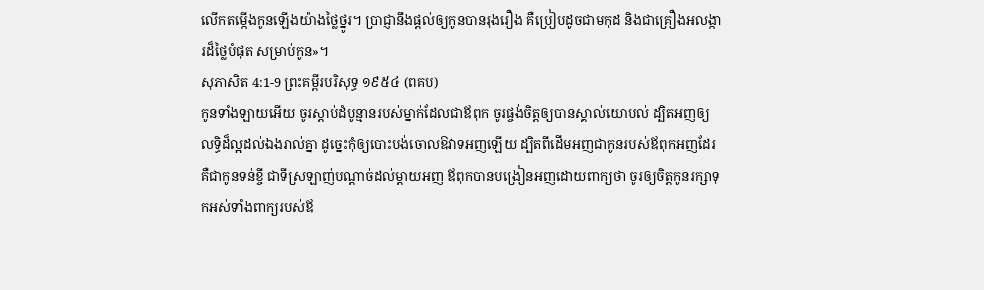លើកតម្កើងកូនឡើងយ៉ាងថ្លៃថ្នូរ។ ប្រាជ្ញានឹងផ្ដល់ឲ្យកូនបានរុងរឿង គឺប្រៀបដូចជាមកុដ និងជាគ្រឿងអលង្ការដ៏ថ្លៃបំផុត សម្រាប់កូន»។
សុភាសិត 4:1-9 ព្រះគម្ពីរបរិសុទ្ធ ១៩៥៤ (ពគប)
កូនទាំងឡាយអើយ ចូរស្តាប់ដំបូន្មានរបស់ម្នាក់ដែលជាឪពុក ចូរផ្ចង់ចិត្តឲ្យបានស្គាល់យោបល់ ដ្បិតអញឲ្យលទ្ធិដ៏ល្អដល់ឯងរាល់គ្នា ដូច្នេះកុំឲ្យបោះបង់ចោលឱវាទអញឡើយ ដ្បិតពីដើមអញជាកូនរបស់ឪពុកអញដែរ គឺជាកូនទន់ខ្ចី ជាទីស្រឡាញ់បណ្តាច់ដល់ម្តាយអញ ឪពុកបានបង្រៀនអញដោយពាក្យថា ចូរឲ្យចិត្តកូនរក្សាទុកអស់ទាំងពាក្យរបស់ឪ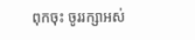ពុកចុះ ចូររក្សាអស់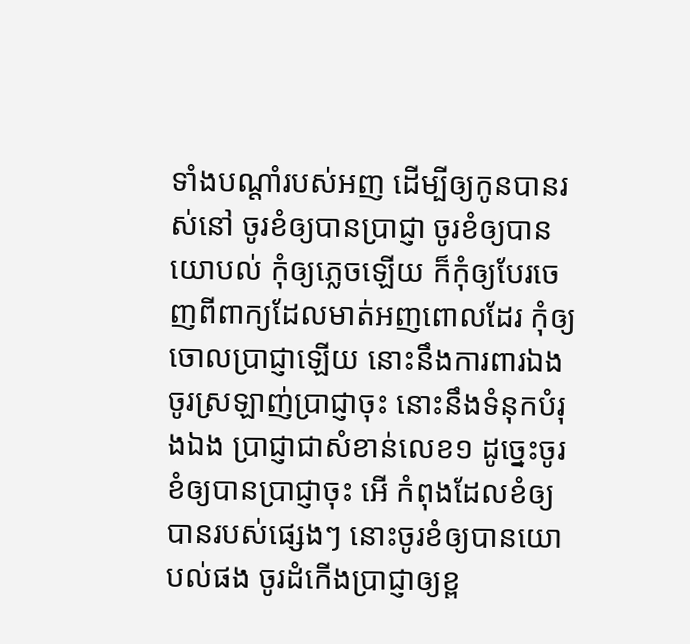ទាំងបណ្តាំរបស់អញ ដើម្បីឲ្យកូនបានរស់នៅ ចូរខំឲ្យបានប្រាជ្ញា ចូរខំឲ្យបានយោបល់ កុំឲ្យភ្លេចឡើយ ក៏កុំឲ្យបែរចេញពីពាក្យដែលមាត់អញពោលដែរ កុំឲ្យចោលប្រាជ្ញាឡើយ នោះនឹងការពារឯង ចូរស្រឡាញ់ប្រាជ្ញាចុះ នោះនឹងទំនុកបំរុងឯង ប្រាជ្ញាជាសំខាន់លេខ១ ដូច្នេះចូរខំឲ្យបានប្រាជ្ញាចុះ អើ កំពុងដែលខំឲ្យបានរបស់ផ្សេងៗ នោះចូរខំឲ្យបានយោបល់ផង ចូរដំកើងប្រាជ្ញាឲ្យខ្ព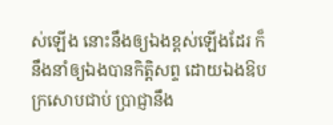ស់ឡើង នោះនឹងឲ្យឯងខ្ពស់ឡើងដែរ ក៏នឹងនាំឲ្យឯងបានកិត្តិសព្ទ ដោយឯងឱបក្រសោបជាប់ ប្រាជ្ញានឹង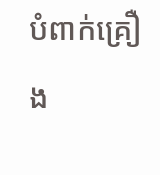បំពាក់គ្រឿង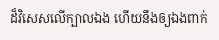ដ៏វិសេសលើក្បាលឯង ហើយនឹងឲ្យឯងពាក់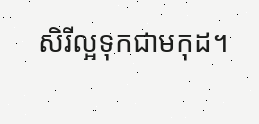សិរីល្អទុកជាមកុដ។